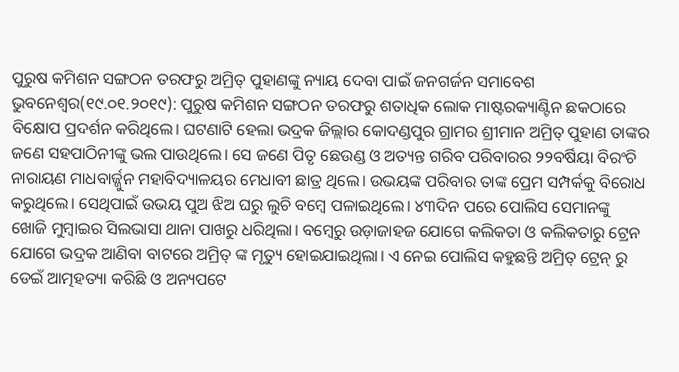ପୁରୁଷ କମିଶନ ସଙ୍ଗଠନ ତରଫରୁ ଅମ୍ରିତ୍ ପୁହାଣଙ୍କୁ ନ୍ୟାୟ ଦେବା ପାଇଁ ଜନଗର୍ଜନ ସମାବେଶ
ଭୁବନେଶ୍ୱର(୧୯.୦୧.୨୦୧୯): ପୁରୁଷ କମିଶନ ସଙ୍ଗଠନ ତରଫରୁ ଶତାଧିକ ଲୋକ ମାଷ୍ଟରକ୍ୟାଣ୍ଟିନ ଛକଠାରେ ବିକ୍ଷୋପ ପ୍ରଦର୍ଶନ କରିଥିଲେ। ଘଟଣାଟି ହେଲା ଭଦ୍ରକ ଜିଲ୍ଲାର କୋଦଣ୍ଡପୁର ଗ୍ରାମର ଶ୍ରୀମାନ ଅମ୍ରିତ୍ ପୁହାଣ ତାଙ୍କର ଜଣେ ସହପାଠିନୀଙ୍କୁ ଭଲ ପାଉଥିଲେ। ସେ ଜଣେ ପିତୃ ଛେଉଣ୍ଡ ଓ ଅତ୍ୟନ୍ତ ଗରିବ ପରିବାରର ୨୨ବର୍ଷିୟା ବିରଂଚି ନାରାୟଣ ମାଧବାର୍ଜ୍ଜୁନ ମହାବିଦ୍ୟାଳୟର ମେଧାବୀ ଛାତ୍ର ଥିଲେ। ଉଭୟଙ୍କ ପରିବାର ତାଙ୍କ ପ୍ରେମ ସମ୍ପର୍କକୁ ବିରୋଧ କରୁଥିଲେ। ସେଥିପାଇଁ ଉଭୟ ପୁଅ ଝିଅ ଘରୁ ଲୁଚି ବମ୍ବେ ପଳାଇଥିଲେ। ୪୩ଦିନ ପରେ ପୋଲିସ ସେମାନଙ୍କୁ ଖୋଜି ମୁମ୍ବାଇର ସିଲଭାସା ଥାନା ପାଖରୁ ଧରିଥିଲା। ବମ୍ବେରୁ ଉଡ଼ାଜାହଜ ଯୋଗେ କଲିକତା ଓ କଲିକତାରୁ ଟ୍ରେନ ଯୋଗେ ଭଦ୍ରକ ଆଣିବା ବାଟରେ ଅମ୍ରିତ୍ ଙ୍କ ମୃତ୍ୟୁ ହୋଇଯାଇଥିଲା। ଏ ନେଇ ପୋଲିସ କହୁଛନ୍ତି ଅମ୍ରିତ୍ ଟ୍ରେନ୍ ରୁ ଡେଇଁ ଆତ୍ମହତ୍ୟା କରିଛି ଓ ଅନ୍ୟପଟେ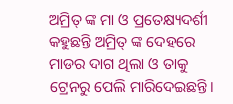ଅମ୍ରିତ୍ ଙ୍କ ମା ଓ ପ୍ରତେକ୍ଷ୍ୟଦର୍ଶୀ କହୁଛନ୍ତି ଅମ୍ରିତ୍ ଙ୍କ ଦେହରେ ମାଡର ଦାଗ ଥିଲା ଓ ତାକୁ ଟ୍ରେନରୁ ପେଲି ମାରିଦେଇଛନ୍ତି।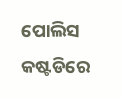ପୋଲିସ କଷ୍ଟଡିରେ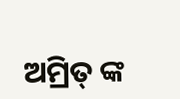ଅମ୍ରିତ୍ ଙ୍କ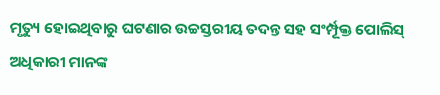ମୃତ୍ୟୁ ହୋଇଥିବାରୁ ଘଟଣାର ଉଚ୍ଚସ୍ତରୀୟ ତଦନ୍ତ ସହ ସଂର୍ମ୍ପୂକ୍ତ ପୋଲିସ୍ ଅଧିକାରୀ ମାନଙ୍କ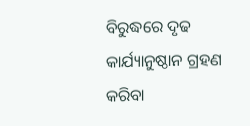ବିରୁଦ୍ଧରେ ଦୃଢ କାର୍ଯ୍ୟାନୁଷ୍ଠାନ ଗ୍ରହଣ କରିବା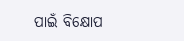ପାଇଁ ବିକ୍ଷୋପ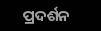ପ୍ରଦର୍ଶନ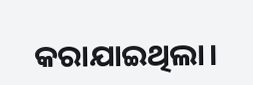କରାଯାଇଥିଲା।